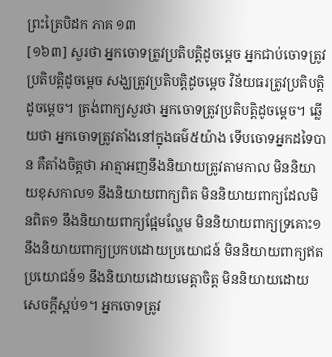ព្រះត្រៃបិដក ភាគ ១៣
[១៦៣] សួរថា អ្នកចោទត្រូវប្រតិបត្តិដូចម្តេច អ្នកជាប់ចោទត្រូវប្រតិបត្តិដូចម្តេច សង្ឃត្រូវប្រតិបត្តិដូចម្តេច វិន័យធរត្រូវប្រតិបត្តិដូចម្តេច។ ត្រង់ពាក្យសួរថា អ្នកចោទត្រូវប្រតិបត្តិដូចម្តេច។ ឆ្លើយថា អ្នកចោទត្រូវតាំងនៅក្នុងធម៌៥យ៉ាង ទើបចោទអ្នកដទៃបាន គឺតាំងចិត្តថា អាត្មាអញនឹងនិយាយត្រូវតាមកាល មិននិយាយខុសកាល១ នឹងនិយាយពាក្យពិត មិននិយាយពាក្យដែលមិនពិត១ នឹងនិយាយពាក្យផ្អែមល្ហែម មិននិយាយពាក្យទ្រគោះ១ នឹងនិយាយពាក្យប្រកបដោយប្រយោជន៍ មិននិយាយពាក្យឥតប្រយោជន៍១ នឹងនិយាយដោយមេត្តាចិត្ត មិននិយាយដោយសេចក្តីស្អប់១។ អ្នកចោទត្រូវ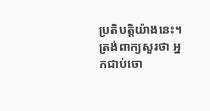ប្រតិបត្តិយ៉ាងនេះ។ ត្រង់ពាក្យសួរថា អ្នកជាប់ចោ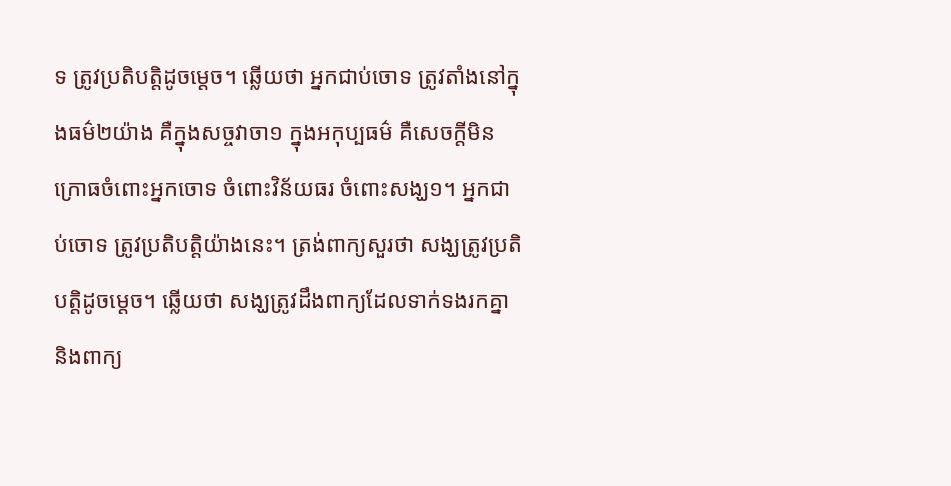ទ ត្រូវប្រតិបត្តិដូចម្តេច។ ឆ្លើយថា អ្នកជាប់ចោទ ត្រូវតាំងនៅក្នុងធម៌២យ៉ាង គឺក្នុងសច្ចវាចា១ ក្នុងអកុប្បធម៌ គឺសេចក្តីមិនក្រោធចំពោះអ្នកចោទ ចំពោះវិន័យធរ ចំពោះសង្ឃ១។ អ្នកជាប់ចោទ ត្រូវប្រតិបត្តិយ៉ាងនេះ។ ត្រង់ពាក្យសួរថា សង្ឃត្រូវប្រតិបត្តិដូចម្តេច។ ឆ្លើយថា សង្ឃត្រូវដឹងពាក្យដែលទាក់ទងរកគ្នា និងពាក្យ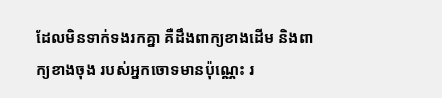ដែលមិនទាក់ទងរកគ្នា គឺដឹងពាក្យខាងដើម និងពាក្យខាងចុង របស់អ្នកចោទមានប៉ុណ្ណេះ រ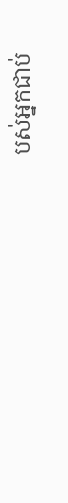បស់អ្នកជាប់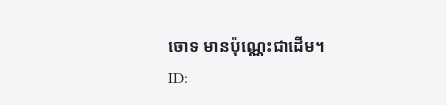ចោទ មានប៉ុណ្ណេះជាដើម។
ID: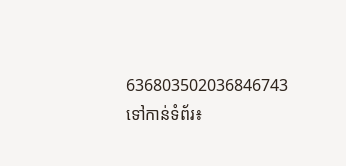636803502036846743
ទៅកាន់ទំព័រ៖